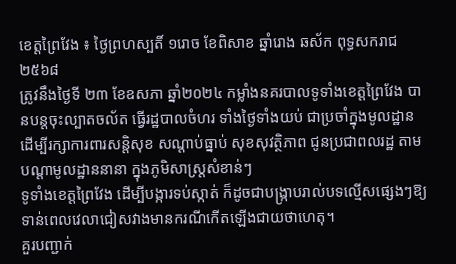ខេត្តព្រៃវែង ៖ ថ្ងៃព្រហស្បតិ៍ ១រោច ខែពិសាខ ឆ្នាំរោង ឆស័ក ពុទ្ធសករាជ ២៥៦៨
ត្រូវនឹងថ្ងៃទី ២៣ ខែឧសភា ឆ្នាំ២០២៤ កម្លាំងនគរបាលទូទាំងខេត្តព្រៃវែង បានបន្តចុះល្បាតចល័ត ធ្វើរដ្ឋបាលចំហរ ទាំងថ្ងៃទាំងយប់ ជាប្រចាំក្នុងមូលដ្ឋាន ដើម្បីរក្សាការពារសន្តិសុខ សណ្តាប់ធ្នាប់ សុខសុវត្ថិភាព ជូនប្រជាពលរដ្ឋ តាមបណ្តាមូលដ្ឋាននានា ក្នុងភូមិសាស្រ្តសំខាន់ៗ
ទូទាំងខេត្តព្រៃវែង ដើម្បីបង្ការទប់ស្កាត់ ក៏ដូចជាបង្រ្កាបរាល់បទល្មើសផ្សេងៗឱ្យទាន់ពេលវេលាជៀសវាងមានករណីកើតឡើងជាយថាហេតុ។
គួរបញ្ជាក់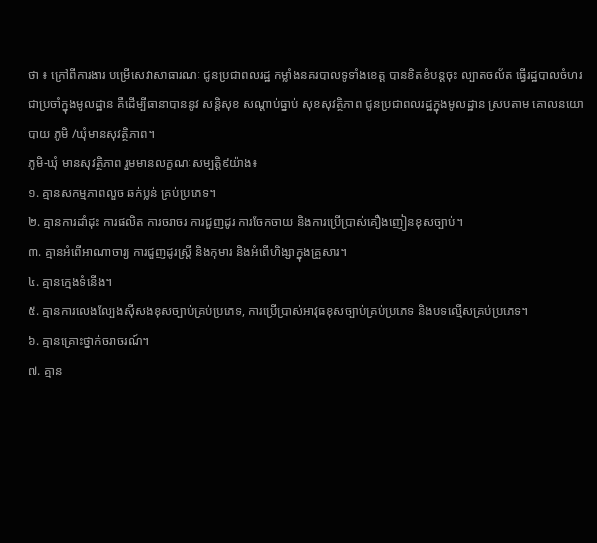ថា ៖ ក្រៅពីការងារ បម្រើសេវាសាធារណៈ ជូនប្រជាពលរដ្ឋ កម្លាំងនគរបាលទូទាំងខេត្ត បានខិតខំបន្តចុះ ល្បាតចល័ត ធ្វើរដ្ឋបាលចំហរជាប្រចាំក្នុងមូលដ្ឋាន គឺដើម្បីធានាបាននូវ សន្តិសុខ សណ្តាប់ធ្នាប់ សុខសុវត្ថិភាព ជូនប្រជាពលរដ្ឋក្នុងមូលដ្ឋាន ស្របតាម គោលនយោបាយ ភូមិ /ឃុំមានសុវត្ថិភាព។
ភូមិ-ឃុំ មានសុវត្ថិភាព រួមមានលក្ខណៈសម្បត្តិ៩យ៉ាង៖
១. គ្មានសកម្មភាពលួច ឆក់ប្លន់ គ្រប់ប្រភេទ។
២. គ្មានការដាំដុះ ការផលិត ការចរាចរ ការជួញដូរ ការចែកចាយ និងការប្រើប្រាស់គឿងញៀនខុសច្បាប់។
៣. គ្មានអំពើអាណាចារ្យ ការជួញដូរស្រ្តី និងកុមារ និងអំពើហិង្សាក្នុងគ្រួសារ។
៤. គ្មានក្មេងទំនើង។
៥. គ្មានការលេងល្បែងស៊ីសងខុសច្បាប់គ្រប់ប្រភេទ, ការប្រើប្រាស់អាវុធខុសច្បាប់គ្រប់ប្រភេទ និងបទល្មើសគ្រប់ប្រភេទ។
៦. គ្មានគ្រោះថ្នាក់ចរាចរណ៍។
៧. គ្មាន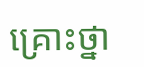គ្រោះថ្នា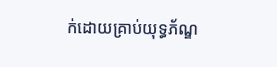ក់ដោយគ្រាប់យុទ្ធភ័ណ្ឌ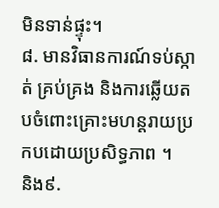មិនទាន់ផ្ទុះ។
៨. មានវិធានការណ៍ទប់ស្កាត់ គ្រប់គ្រង និងការឆ្លើយតបចំពោះគ្រោះមហន្តរាយប្រកបដោយប្រសិទ្ធភាព ។
និង៩.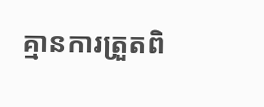គ្មានការត្រួតពិ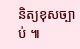និត្យខុសច្បាប់ ៕